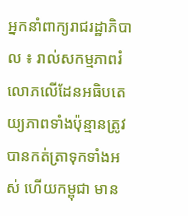អ្នកនាំពាក្យរាជរដ្ឋាភិបាល ៖ រាល់សកម្មភាពរំលោភលើដែនអធិបតេយ្យភាពទាំងប៉ុន្មានត្រូវបានកត់ត្រាទុកទាំងអស់ ហើយកម្ពុជា មាន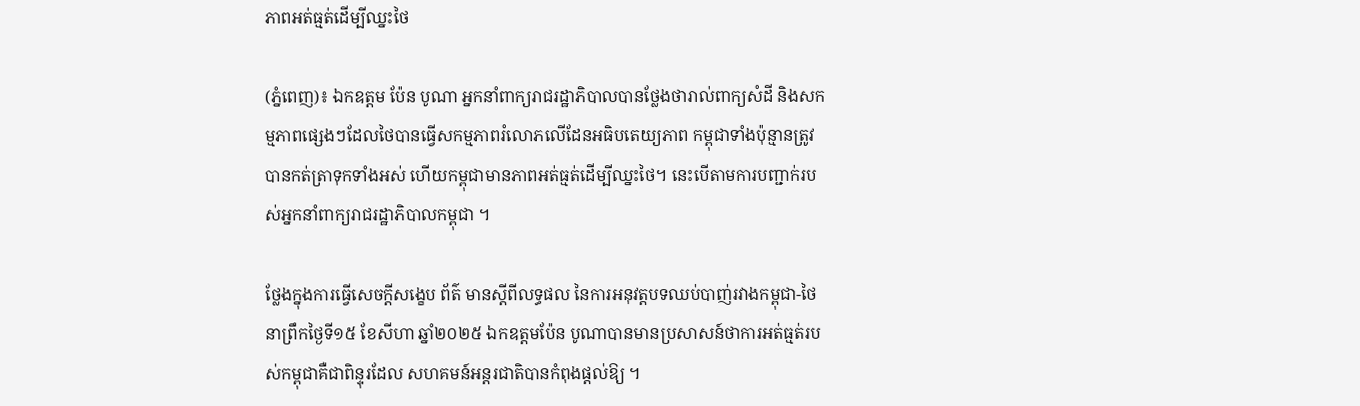ភាពអត់ធ្មត់ដើម្បីឈ្នះថៃ

(ភ្នំពេញ)៖ ឯកឧត្តម ប៉ែន បូណា អ្នកនាំពាក្យរាជរដ្ឋាភិបាលបានថ្លែងថារាល់ពាក្យសំដី និងសកម្មភាពផ្សេងៗដែលថៃបានធ្វើសកម្មភាពរំលោភលើដែនអធិបតេយ្យភាព កម្ពុជាទាំងប៉ុន្មានត្រូវបានកត់ត្រាទុកទាំងអស់ ហើយកម្ពុជាមានភាពអត់ធ្មត់ដើម្បីឈ្នះថៃ។ នេះបើតាមការបញ្ជាក់របស់អ្នកនាំពាក្យរាជរដ្ឋាភិបាលកម្ពុជា ។

ថ្លែងក្នុងការធ្វើសេចក្តីសង្ខេប ព័ត៌ មានស្តីពីលទ្ធផល នៃការអនុវត្តបទឈប់បាញ់រវាងកម្ពុជា-ថៃ នាព្រឹកថ្ងៃទី១៥ ខែសីហា ឆ្នាំ២០២៥ ឯកឧត្តមប៉ែន បូណាបានមានប្រសាសន៍ថាការអត់ធ្មត់របស់កម្ពុជាគឺជាពិន្ទុរដែល សហគមន៍អន្តរជាតិបានកំពុងផ្តល់ឱ្យ ។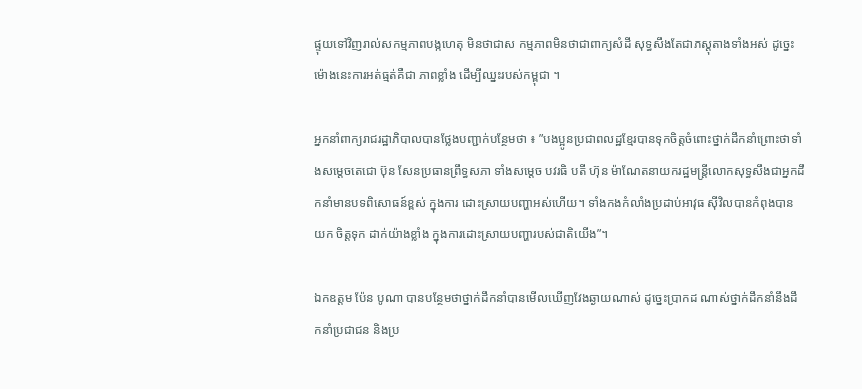ផ្ទុយទៅវិញរាល់សកម្មភាពបង្កហេតុ មិនថាជាស កម្មភាពមិនថាជាពាក្យសំដី សុទ្ធសឹងតែជាភស្តុតាងទាំងអស់ ដូច្នេះម៉ោងនេះការអត់ធ្មត់គឺជា ភាពខ្លាំង ដើម្បីឈ្នះរបស់កម្ពុជា ។

អ្នកនាំពាក្យរាជរដ្ឋាភិបាលបានថ្លែងបញ្ជាក់បន្ថែមថា ៖ ”បងប្អូនប្រជាពលដ្ឋខ្មែរបានទុកចិត្តចំពោះថ្នាក់ដឹកនាំព្រោះថាទាំងសម្តេចតេជោ ប៊ុន សែនប្រធានព្រឹទ្ធសភា ទាំងសម្តេច បវរធិ បតី ហ៊ុន ម៉ាណែតនាយករដ្ឋមន្ត្រីលោកសុទ្ធសឹងជាអ្នកដឹកនាំមានបទពិសោធន៍ខ្ពស់ ក្នុងការ ដោះស្រាយបញ្ហាអស់ហើយ។ ទាំងកងកំលាំងប្រដាប់អាវុធ ស៊ីវិលបានកំពុងបានយក ចិត្តទុក ដាក់យ៉ាងខ្លាំង ក្នុងការដោះស្រាយបញ្ហារបស់ជាតិយើង”។

ឯកឧត្តម ប៉ែន បូណា បានបន្ថែមថាថ្នាក់ដឹកនាំបានមើលឃើញវែងឆ្ងាយណាស់ ដូច្នេះប្រាកដ ណាស់ថ្នាក់ដឹកនាំនឹងដឹកនាំប្រជាជន និងប្រ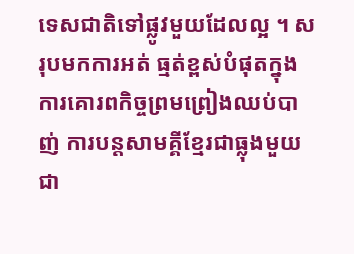ទេសជាតិទៅផ្លូវមួយដែលល្អ ។ សរុបមកការអត់ ធ្មត់ខ្ពស់បំផុតក្នុងការគោរពកិច្ចព្រមព្រៀងឈប់បាញ់ ការបន្តសាមគ្គីខ្មែរជាធ្លុងមួយជា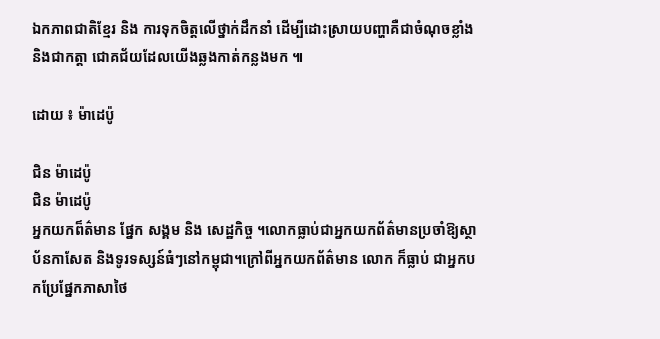ឯកភាពជាតិខ្មែរ និង ការទុកចិត្តលើថ្នាក់ដឹកនាំ ដើម្បីដោះស្រាយបញ្ហាគឺជាចំណុចខ្លាំង និងជាកត្តា ជោគជ័យដែលយើងឆ្លងកាត់កន្លងមក ៕

ដោយ ៖ ម៉ាដេប៉ូ

ជិន ម៉ាដេប៉ូ
ជិន ម៉ាដេប៉ូ
អ្នកយកព៏ត៌មាន ផ្នែក សង្គម និង សេដ្ឋកិច្ច ។លោកធ្លាប់ជាអ្នកយកព័ត៌មានប្រចាំឱ្យស្ថាប័នកាសែត និងទូរទស្សន៍ធំៗនៅកម្ពុជា។ក្រៅពីអ្នកយកព័ត៌មាន លោក ក៏ធ្លាប់ ជាអ្នកបកប្រែផ្នែកភាសាថៃ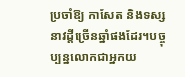ប្រចាំឱ្យ កាសែត និងទស្សនាវដ្តីច្រើនឆ្នាំផងដែរ។បច្ចុប្បន្នលោកជាអ្នកយ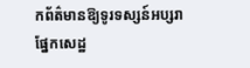កព័ត៌មានឱ្យទូរទស្សន៍អប្សរាផ្នែកសេដ្ឋ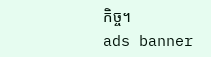កិច្ច។
ads banner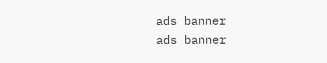ads banner
ads banner